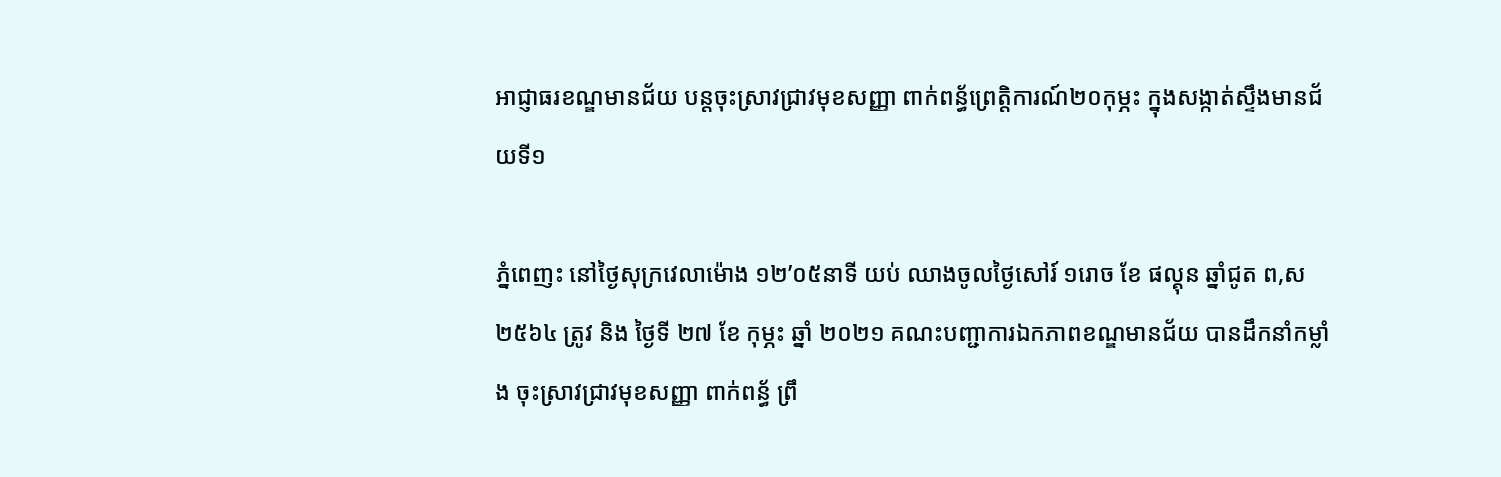អាជ្ញាធរខណ្ឌមានជ័យ បន្តចុះស្រាវជ្រាវមុខសញ្ញា ពាក់ពន្ធ័ព្រេត្តិការណ៍២០កុម្ភះ ក្នុងសង្កាត់ស្ទឹងមានជ័យទី១

ភ្នំពេញះ នៅថ្ងៃសុក្រវេលាម៉ោង ១២’០៥នាទី យប់ ឈាងចូលថ្ងៃសៅរ៍ ១រោច ខែ ផល្គុន ឆ្នាំជូត ព,ស ២៥៦៤ ត្រូវ និង ថ្ងៃទី ២៧ ខែ កុម្ភះ ឆ្នាំ ២០២១ គណះបញ្ជាការឯកភាពខណ្ឌមានជ័យ បានដឹកនាំកម្លាំង ចុះស្រាវជ្រាវមុខសញ្ញា ពាក់ពន្ធ័ ព្រឹ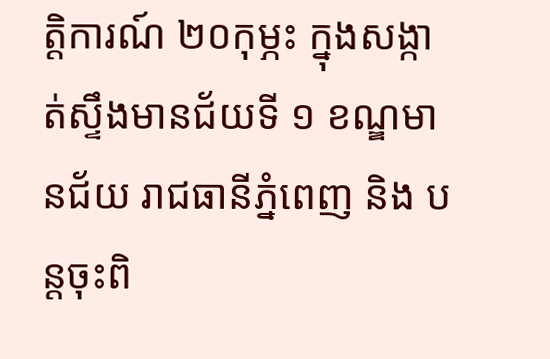ត្តិការណ៍ ២០កុម្ភះ ក្នុងសង្កាត់ស្ទឹងមានជ័យទី ១ ខណ្ឌមានជ័យ រាជធានីភ្នំពេញ និង បន្តចុះពិ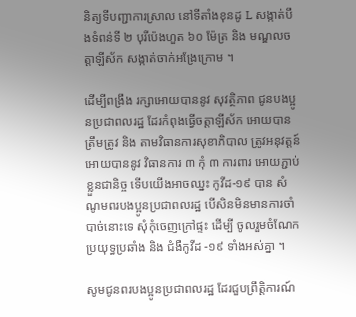និត្យទីបញ្ជាការស្រាល នៅទីតាំងខុនដូ L សង្កាត់បឹងទំពន់ទី ២ បុរីប៉េងហួត ៦០ ម៉ែត្រ និង មណ្ឌលចត្តាឡីស័ក សង្កាត់ចាក់អង្រែក្រោម ។

ដើម្បីពង្រឹង រក្សាអោយបាននូវ សុវត្ថិភាព ជូនបងប្អូនប្រជាពលរដ្ឋ ដែរកំពុងធ្វើចត្តាឡីស័ក អោយបានត្រឹមត្រូវ និង តាមវិធានការសុខាភិបាល ត្រូវអនុវត្តន៍អោយបាននូវ វិធានការ ៣ កុំ ៣ ការពារ អោយភ្ជាប់ខ្លួនជានិច្ច ទើបយើងអាចឈ្នះ កូវីដ-១៩ បាន សំណូមពរបងប្អូនប្រជាពលរដ្ឋ បើសិនមិនមានការចាំបាច់នោះទេ សុំកុំចេញក្រៅផ្ទះ ដើម្បី ចូលរួមចំណែក ប្រយុទ្ធប្រឆាំង និង ជំងឺកូវីដ -១៩ ទាំងអស់គ្នា ។

សូមជូនពរបងប្អូនប្រជាពលរដ្ឋ ដែរជួបព្រឹត្តិការណ៍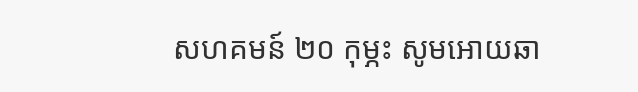សហគមន៍ ២០ កុម្ភះ សូមអោយឆា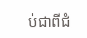ប់ជាពីជំ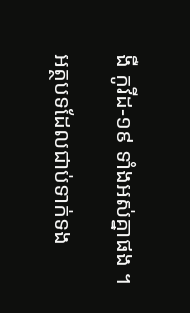ងឺ កូវីដ-១៩ ទាំងអស់គ្នាផង ។

អត្ថបទដែលជាប់ទាក់ទង